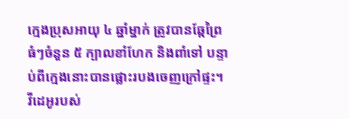ក្មេងប្រុសអាយុ ៤ ឆ្នាំម្នាក់ ត្រូវបានឆ្កែព្រៃធំៗចំនួន ៥ ក្បាលខាំហែក និងពាំទៅ បន្ទាប់ពីក្មេងនោះបានផ្លោះរបងចេញក្រៅផ្ទះ។ វីដេអូរបស់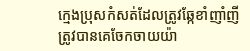ក្មេងប្រុសកំសត់ដែលត្រូវឆ្កែខាំញាំញី ត្រូវបានគេចែកចាយយ៉ា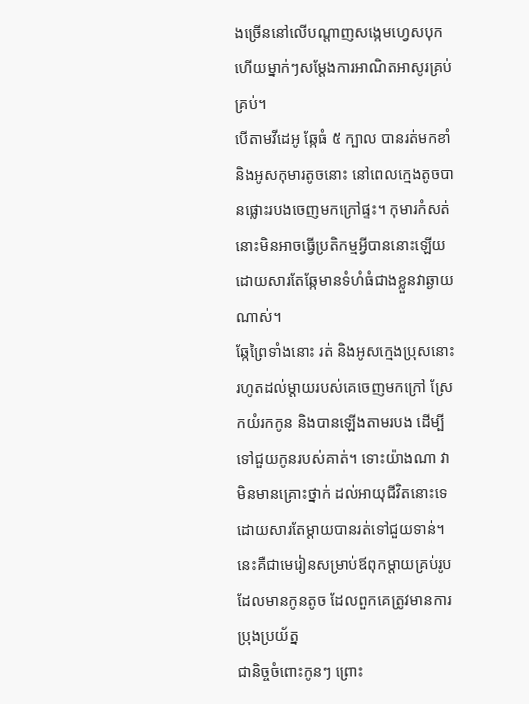ងច្រើននៅលើបណ្តាញសង្កេមហ្វេសបុក ហើយម្នាក់ៗសម្តែងការអាណិតអាសូរគ្រប់គ្រប់។
បើតាមវីដេអូ ឆ្កែធំ ៥ ក្បាល បានរត់មកខាំ និងអូសកុមារតូចនោះ នៅពេលក្មេងតូចបានផ្លោះរបងចេញមកក្រៅផ្ទះ។ កុមារកំសត់នោះមិនអាចធ្វើប្រតិកម្មអ្វីបាននោះឡើយ ដោយសារតែឆ្កែមានទំហំធំជាងខ្លួនវាឆ្ងាយណាស់។
ឆ្កែព្រៃទាំងនោះ រត់ និងអូសក្មេងប្រុសនោះ រហូតដល់ម្តាយរបស់គេចេញមកក្រៅ ស្រែកយំរកកូន និងបានឡើងតាមរបង ដើម្បីទៅជួយកូនរបស់គាត់។ ទោះយ៉ាងណា វាមិនមានគ្រោះថ្នាក់ ដល់អាយុជីវិតនោះទេ ដោយសារតែម្តាយបានរត់ទៅជួយទាន់។
នេះគឺជាមេរៀនសម្រាប់ឪពុកម្តាយគ្រប់រូប ដែលមានកូនតូច ដែលពួកគេត្រូវមានការប្រុងប្រយ័ត្ន
ជានិច្ចចំពោះកូនៗ ព្រោះ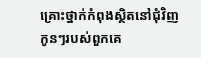គ្រោះថ្នាក់កំពុងស្ថិតនៅជុំវិញកូនៗរបស់ពួកគេ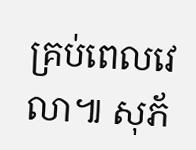គ្រប់ពេលវេលា៕ សុភ័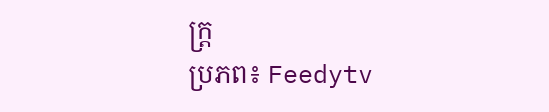ក្ត្រ
ប្រភព៖ Feedytv